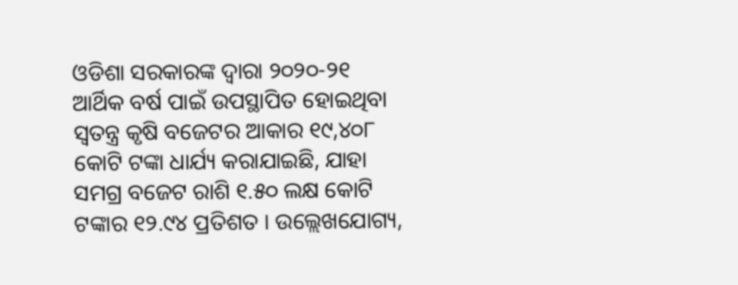ଓଡିଶା ସରକାରଙ୍କ ଦ୍ୱାରା ୨୦୨୦-୨୧ ଆର୍ଥିକ ବର୍ଷ ପାଇଁ ଉପସ୍ଥାପିତ ହୋଇଥିବା ସ୍ୱତନ୍ତ୍ର କୃଷି ବଜେଟର ଆକାର ୧୯,୪୦୮ କୋଟି ଟଙ୍କା ଧାର୍ଯ୍ୟ କରାଯାଇଛି, ଯାହା ସମଗ୍ର ବଜେଟ ରାଶି ୧.୫୦ ଲକ୍ଷ କୋଟି ଟଙ୍କାର ୧୨.୯୪ ପ୍ରତିଶତ । ଉଲ୍ଲେଖଯୋଗ୍ୟ,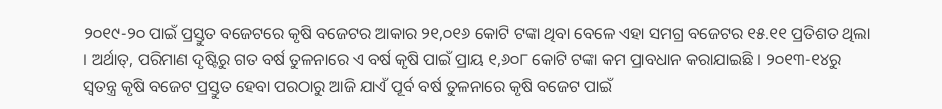୨୦୧୯-୨୦ ପାଇଁ ପ୍ରସ୍ତୁତ ବଜେଟରେ କୃଷି ବଜେଟର ଆକାର ୨୧,୦୧୬ କୋଟି ଟଙ୍କା ଥିବା ବେଳେ ଏହା ସମଗ୍ର ବଜେଟର ୧୫.୧୧ ପ୍ରତିଶତ ଥିଲା । ଅର୍ଥାତ୍, ପରିମାଣ ଦୃଷ୍ଟିରୁ ଗତ ବର୍ଷ ତୁଳନାରେ ଏ ବର୍ଷ କୃଷି ପାଇଁ ପ୍ରାୟ ୧,୬୦୮ କୋଟି ଟଙ୍କା କମ ପ୍ରାବଧାନ କରାଯାଇଛି । ୨୦୧୩-୧୪ରୁ ସ୍ୱତନ୍ତ୍ର କୃଷି ବଜେଟ ପ୍ରସ୍ତୁତ ହେବା ପରଠାରୁ ଆଜି ଯାଏଁ ପୂର୍ବ ବର୍ଷ ତୁଳନାରେ କୃଷି ବଜେଟ ପାଇଁ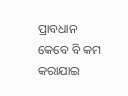ପ୍ରାବଧାନ କେବେ ବି କମ କରାଯାଇ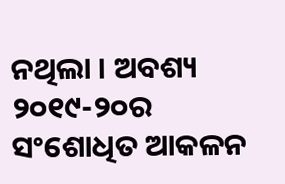ନଥିଲା । ଅବଶ୍ୟ ୨୦୧୯-୨୦ର ସଂଶୋଧିତ ଆକଳନ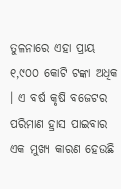ତୁଳନାରେ ଏହା ପ୍ରାୟ ୧,୯୦୦ କୋଟି ଟଙ୍କା ଅଧିକ । ଏ ବର୍ଷ କୃଷି ବଜେଟର ପରିମାଣ ହ୍ରାସ ପାଇବାର ଏକ ମୁଖ୍ୟ କାରଣ ହେଉଛି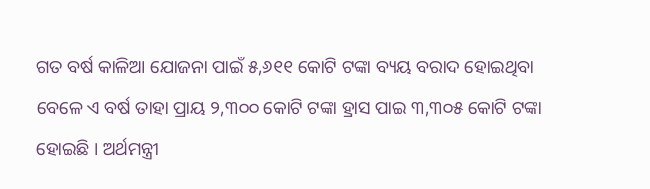ଗତ ବର୍ଷ କାଳିଆ ଯୋଜନା ପାଇଁ ୫,୬୧୧ କୋଟି ଟଙ୍କା ବ୍ୟୟ ବରାଦ ହୋଇଥିବା ବେଳେ ଏ ବର୍ଷ ତାହା ପ୍ରାୟ ୨,୩୦୦ କୋଟି ଟଙ୍କା ହ୍ରାସ ପାଇ ୩,୩୦୫ କୋଟି ଟଙ୍କା ହୋଇଛି । ଅର୍ଥମନ୍ତ୍ରୀ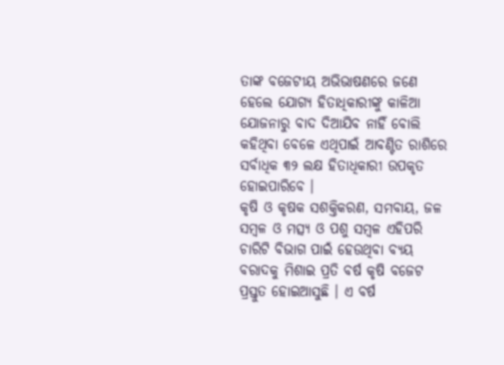ତାଙ୍କ ବଜେଟୀୟ ଅଭିଭାଷଣରେ ଜଣେ ହେଲେ ଯୋଗ୍ୟ ହିତାଧିକାରୀଙ୍କୁ କାଳିଆ ଯୋଜନାରୁ ବାଦ ଦିଆଯିବ ନାହିଁ ବୋଲି କହିଥିବା ବେଳେ ଏଥିପାଇଁ ଆବଣ୍ଟିତ ରାଶିରେ ସର୍ବାଧିକ ୩୨ ଲକ୍ଷ ହିତାଧିକାରୀ ଉପକୃତ ହୋଇପାରିବେ ।
କୃଷି ଓ କୃଷକ ସଶକ୍ତିକରଣ, ସମବାୟ, ଜଳ ସମ୍ବଳ ଓ ମତ୍ସ୍ୟ ଓ ପଶୁ ସମ୍ବଳ ଏହିପରି ଚାରିଟି ବିଭାଗ ପାଇଁ ହେଉଥିବା ବ୍ୟୟ ବରାଦକୁ ମିଶାଇ ପ୍ରତି ବର୍ଷ କୃଷି ବଜେଟ ପ୍ରସ୍ତୁତ ହୋଇଆସୁଛି । ଏ ବର୍ଷ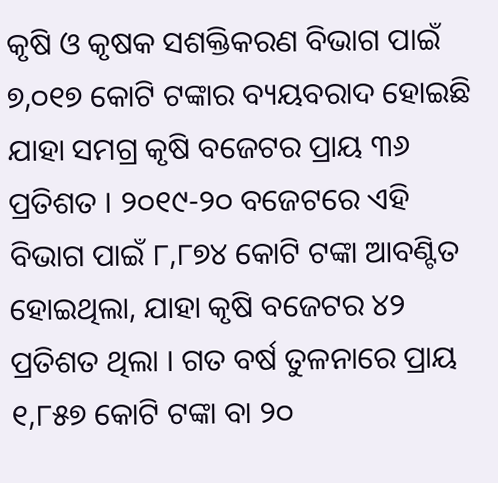କୃଷି ଓ କୃଷକ ସଶକ୍ତିକରଣ ବିଭାଗ ପାଇଁ ୭,୦୧୭ କୋଟି ଟଙ୍କାର ବ୍ୟୟବରାଦ ହୋଇଛି ଯାହା ସମଗ୍ର କୃଷି ବଜେଟର ପ୍ରାୟ ୩୬ ପ୍ରତିଶତ । ୨୦୧୯-୨୦ ବଜେଟରେ ଏହି ବିଭାଗ ପାଇଁ ୮,୮୭୪ କୋଟି ଟଙ୍କା ଆବଣ୍ଟିତ ହୋଇଥିଲା, ଯାହା କୃଷି ବଜେଟର ୪୨ ପ୍ରତିଶତ ଥିଲା । ଗତ ବର୍ଷ ତୁଳନାରେ ପ୍ରାୟ ୧,୮୫୭ କୋଟି ଟଙ୍କା ବା ୨୦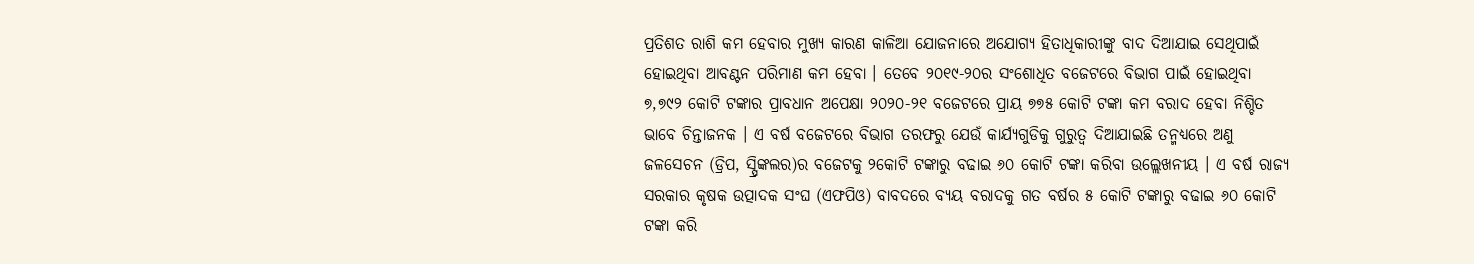ପ୍ରତିଶତ ରାଶି କମ ହେବାର ମୁଖ୍ୟ କାରଣ କାଳିଆ ଯୋଜନାରେ ଅଯୋଗ୍ୟ ହିତାଧିକାରୀଙ୍କୁ ବାଦ ଦିଆଯାଇ ସେଥିପାଇଁ ହୋଇଥିବା ଆବଣ୍ଟନ ପରିମାଣ କମ ହେବା । ତେବେ ୨୦୧୯-୨୦ର ସଂଶୋଧିତ ବଜେଟରେ ବିଭାଗ ପାଇଁ ହୋଇଥିବା ୭,୭୯୨ କୋଟି ଟଙ୍କାର ପ୍ରାବଧାନ ଅପେକ୍ଷା ୨୦୨୦-୨୧ ବଜେଟରେ ପ୍ରାୟ ୭୭୫ କୋଟି ଟଙ୍କା କମ ବରାଦ ହେବା ନିଶ୍ଚିତ ଭାବେ ଚିନ୍ତାଜନକ । ଏ ବର୍ଷ ବଜେଟରେ ବିଭାଗ ତରଫରୁ ଯେଉଁ କାର୍ଯ୍ୟଗୁଡିକୁ ଗୁରୁତ୍ୱ ଦିଆଯାଇଛି ତନ୍ମଧ୍ୟରେ ଅଣୁ ଜଳସେଚନ (ଡ୍ରିପ, ସ୍ପ୍ରିଙ୍କଲର)ର ବଜେଟକୁ ୨କୋଟି ଟଙ୍କାରୁ ବଢାଇ ୬୦ କୋଟି ଟଙ୍କା କରିବା ଉଲ୍ଲେଖନୀୟ । ଏ ବର୍ଷ ରାଜ୍ୟ ସରକାର କୃଷକ ଉତ୍ପାଦକ ସଂଘ (ଏଫପିଓ) ବାବଦରେ ବ୍ୟୟ ବରାଦକୁ ଗତ ବର୍ଷର ୫ କୋଟି ଟଙ୍କାରୁ ବଢାଇ ୬୦ କୋଟି ଟଙ୍କା କରି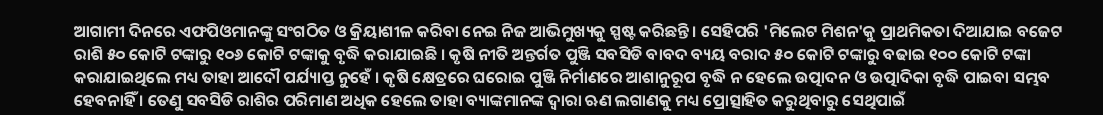ଆଗାମୀ ଦିନରେ ଏଫପିଓମାନଙ୍କୁ ସଂଗଠିତ ଓ କ୍ରିୟାଶୀଳ କରିବା ନେଇ ନିଜ ଆଭିମୁଖ୍ୟକୁ ସ୍ପଷ୍ଟ କରିଛନ୍ତି । ସେହିପରି 'ମିଲେଟ ମିଶନ'କୁ ପ୍ରାଥମିକତା ଦିଆଯାଇ ବଜେଟ ରାଶି ୫୦ କୋଟି ଟଙ୍କାରୁ ୧୦୬ କୋଟି ଟଙ୍କାକୁ ବୃଦ୍ଧି କରାଯାଇଛି । କୃଷି ନୀତି ଅନ୍ତର୍ଗତ ପୁଞ୍ଜି ସବସିଡି ବାବଦ ବ୍ୟୟ ବରାଦ ୫୦ କୋଟି ଟଙ୍କାରୁ ବଢାଇ ୧୦୦ କୋଟି ଟଙ୍କା କରାଯାଇଥିଲେ ମଧ୍ୟ ତାହା ଆଦୌ ପର୍ଯ୍ୟାପ୍ତ ନୁହେଁ । କୃଷି କ୍ଷେତ୍ରରେ ଘରୋଇ ପୁଞ୍ଜି ନିର୍ମାଣରେ ଆଶାନୁରୂପ ବୃଦ୍ଧି ନ ହେଲେ ଉତ୍ପାଦନ ଓ ଉତ୍ପାଦିକା ବୃଦ୍ଧି ପାଇବା ସମ୍ଭବ ହେବନାହିଁ । ତେଣୁ ସବସିଡି ରାଶିର ପରିମାଣ ଅଧିକ ହେଲେ ତାହା ବ୍ୟାଙ୍କମାନଙ୍କ ଦ୍ୱାରା ଋଣ ଲଗାଣକୁ ମଧ୍ୟ ପ୍ରୋତ୍ସାହିତ କରୁଥିବାରୁ ସେଥିପାଇଁ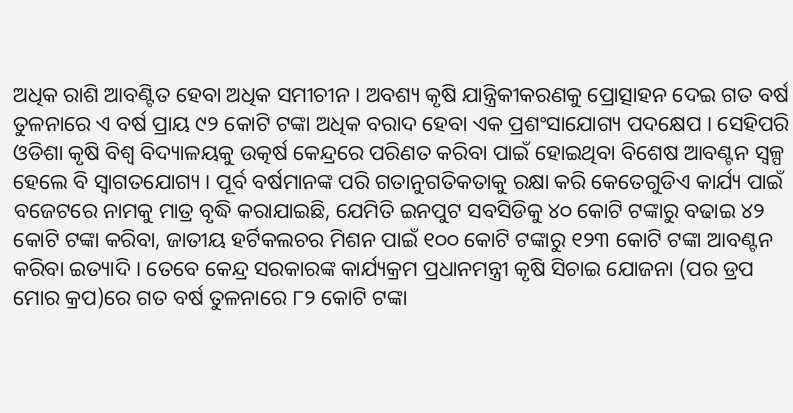ଅଧିକ ରାଶି ଆବଣ୍ଟିତ ହେବା ଅଧିକ ସମୀଚୀନ । ଅବଶ୍ୟ କୃଷି ଯାନ୍ତ୍ରିକୀକରଣକୁ ପ୍ରୋତ୍ସାହନ ଦେଇ ଗତ ବର୍ଷ ତୁଳନାରେ ଏ ବର୍ଷ ପ୍ରାୟ ୯୨ କୋଟି ଟଙ୍କା ଅଧିକ ବରାଦ ହେବା ଏକ ପ୍ରଶଂସାଯୋଗ୍ୟ ପଦକ୍ଷେପ । ସେହିପରି ଓଡିଶା କୃଷି ବିଶ୍ୱ ବିଦ୍ୟାଳୟକୁ ଉତ୍କର୍ଷ କେନ୍ଦ୍ରରେ ପରିଣତ କରିବା ପାଇଁ ହୋଇଥିବା ବିଶେଷ ଆବଣ୍ଟନ ସ୍ୱଳ୍ପ ହେଲେ ବି ସ୍ୱାଗତଯୋଗ୍ୟ । ପୂର୍ବ ବର୍ଷମାନଙ୍କ ପରି ଗତାନୁଗତିକତାକୁ ରକ୍ଷା କରି କେତେଗୁଡିଏ କାର୍ଯ୍ୟ ପାଇଁ ବଜେଟରେ ନାମକୁ ମାତ୍ର ବୃଦ୍ଧି କରାଯାଇଛି, ଯେମିତି ଇନପୁଟ ସବସିଡିକୁ ୪୦ କୋଟି ଟଙ୍କାରୁ ବଢାଇ ୪୨ କୋଟି ଟଙ୍କା କରିବା, ଜାତୀୟ ହର୍ଟିକଲଚର ମିଶନ ପାଇଁ ୧୦୦ କୋଟି ଟଙ୍କାରୁ ୧୨୩ କୋଟି ଟଙ୍କା ଆବଣ୍ଟନ କରିବା ଇତ୍ୟାଦି । ତେବେ କେନ୍ଦ୍ର ସରକାରଙ୍କ କାର୍ଯ୍ୟକ୍ରମ ପ୍ରଧାନମନ୍ତ୍ରୀ କୃଷି ସିଚାଇ ଯୋଜନା (ପର ଡ୍ରପ ମୋର କ୍ରପ)ରେ ଗତ ବର୍ଷ ତୁଳନାରେ ୮୨ କୋଟି ଟଙ୍କା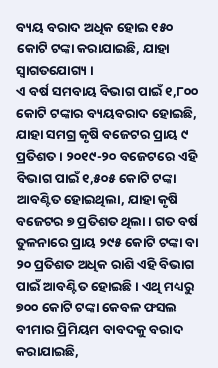ବ୍ୟୟ ବରାଦ ଅଧିକ ହୋଇ ୧୫୦ କୋଟି ଟଙ୍କା କରାଯାଇଛି, ଯାହା ସ୍ୱାଗତଯୋଗ୍ୟ ।
ଏ ବର୍ଷ ସମବାୟ ବିଭାଗ ପାଇଁ ୧,୮୦୦ କୋଟି ଟଙ୍କାର ବ୍ୟୟବରାଦ ହୋଇଛି, ଯାହା ସମଗ୍ର କୃଷି ବଜେଟର ପ୍ରାୟ ୯ ପ୍ରତିଶତ । ୨୦୧୯-୨୦ ବଜେଟରେ ଏହି ବିଭାଗ ପାଇଁ ୧,୫୦୫ କୋଟି ଟଙ୍କା ଆବଣ୍ଟିତ ହୋଇଥିଲା, ଯାହା କୃଷି ବଜେଟର ୭ ପ୍ରତିଶତ ଥିଲା । ଗତ ବର୍ଷ ତୁଳନାରେ ପ୍ରାୟ ୨୯୫ କୋଟି ଟଙ୍କା ବା ୨୦ ପ୍ରତିଶତ ଅଧିକ ରାଶି ଏହି ବିଭାଗ ପାଇଁ ଆବଣ୍ଟିତ ହୋଇଛି । ଏଥି ମଧ୍ୟରୁ ୭୦୦ କୋଟି ଟଙ୍କା କେବଳ ଫସଲ ବୀମାର ପ୍ରିମିୟମ ବାବଦକୁ ବରାଦ କରାଯାଇଛି,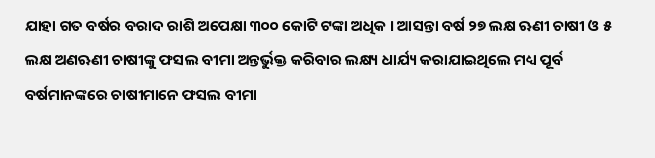ଯାହା ଗତ ବର୍ଷର ବରାଦ ରାଶି ଅପେକ୍ଷା ୩୦୦ କୋଟି ଟଙ୍କା ଅଧିକ । ଆସନ୍ତା ବର୍ଷ ୨୭ ଲକ୍ଷ ଋଣୀ ଚାଷୀ ଓ ୫ ଲକ୍ଷ ଅଣଋଣୀ ଚାଷୀଙ୍କୁ ଫସଲ ବୀମା ଅନ୍ତର୍ଭୁକ୍ତ କରିବାର ଲକ୍ଷ୍ୟ ଧାର୍ଯ୍ୟ କରାଯାଇଥିଲେ ମଧ୍ୟ ପୂର୍ବ ବର୍ଷମାନଙ୍କରେ ଚାଷୀମାନେ ଫସଲ ବୀମା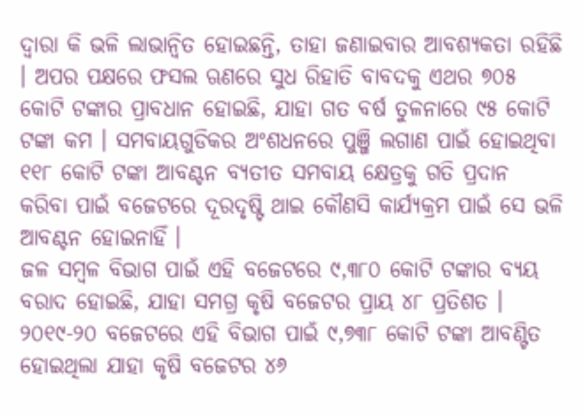ଦ୍ୱାରା କି ଭଳି ଲାଭାନ୍ୱିତ ହୋଇଛନ୍ତି, ତାହା ଜଣାଇବାର ଆବଶ୍ୟକତା ରହିଛି । ଅପର ପକ୍ଷରେ ଫସଲ ଋଣରେ ସୁଧ ରିହାତି ବାବଦକୁ ଏଥର ୭୦୫ କୋଟି ଟଙ୍କାର ପ୍ରାବଧାନ ହୋଇଛି, ଯାହା ଗତ ବର୍ଷ ତୁଳନାରେ ୯୫ କୋଟି ଟଙ୍କା କମ । ସମବାୟଗୁଡିକର ଅଂଶଧନରେ ପୁଞ୍ଜି ଲଗାଣ ପାଇଁ ହୋଇଥିବା ୧୧୮ କୋଟି ଟଙ୍କା ଆବଣ୍ଟନ ବ୍ୟତୀତ ସମବାୟ କ୍ଷେତ୍ରକୁ ଗତି ପ୍ରଦାନ କରିବା ପାଇଁ ବଜେଟରେ ଦୂରଦୃଷ୍ଟି ଥାଇ କୌଣସି କାର୍ଯ୍ୟକ୍ରମ ପାଇଁ ସେ ଭଳି ଆବଣ୍ଟନ ହୋଇନାହିଁ ।
ଜଳ ସମ୍ବଳ ବିଭାଗ ପାଇଁ ଏହି ବଜେଟରେ ୯,୩୮୦ କୋଟି ଟଙ୍କାର ବ୍ୟୟ ବରାଦ ହୋଇଛି, ଯାହା ସମଗ୍ର କୃଷି ବଜେଟର ପ୍ରାୟ ୪୮ ପ୍ରତିଶତ । ୨୦୧୯-୨୦ ବଜେଟରେ ଏହି ବିଭାଗ ପାଇଁ ୯,୭୩୮ କୋଟି ଟଙ୍କା ଆବଣ୍ଟିତ ହୋଇଥିଲା ଯାହା କୃଷି ବଜେଟର ୪୬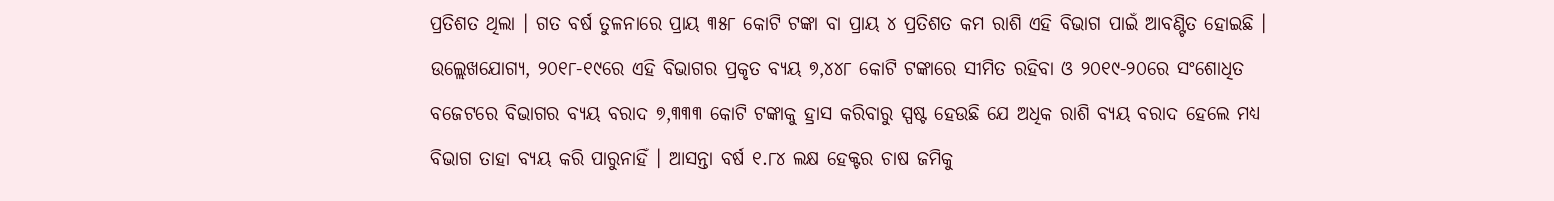ପ୍ରତିଶତ ଥିଲା । ଗତ ବର୍ଷ ତୁଳନାରେ ପ୍ରାୟ ୩୫୮ କୋଟି ଟଙ୍କା ବା ପ୍ରାୟ ୪ ପ୍ରତିଶତ କମ ରାଶି ଏହି ବିଭାଗ ପାଇଁ ଆବଣ୍ଟିତ ହୋଇଛି । ଉଲ୍ଲେଖଯୋଗ୍ୟ, ୨୦୧୮-୧୯ରେ ଏହି ବିଭାଗର ପ୍ରକୃତ ବ୍ୟୟ ୭,୪୪୮ କୋଟି ଟଙ୍କାରେ ସୀମିତ ରହିବା ଓ ୨୦୧୯-୨୦ରେ ସଂଶୋଧିତ ବଜେଟରେ ବିଭାଗର ବ୍ୟୟ ବରାଦ ୭,୩୩୩ କୋଟି ଟଙ୍କାକୁ ହ୍ରାସ କରିବାରୁ ସ୍ପଷ୍ଟ ହେଉଛି ଯେ ଅଧିକ ରାଶି ବ୍ୟୟ ବରାଦ ହେଲେ ମଧ୍ୟ ବିଭାଗ ତାହା ବ୍ୟୟ କରି ପାରୁନାହିଁ । ଆସନ୍ତା ବର୍ଷ ୧.୮୪ ଲକ୍ଷ ହେକ୍ଟର ଚାଷ ଜମିକୁ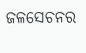ଜଳସେଚନର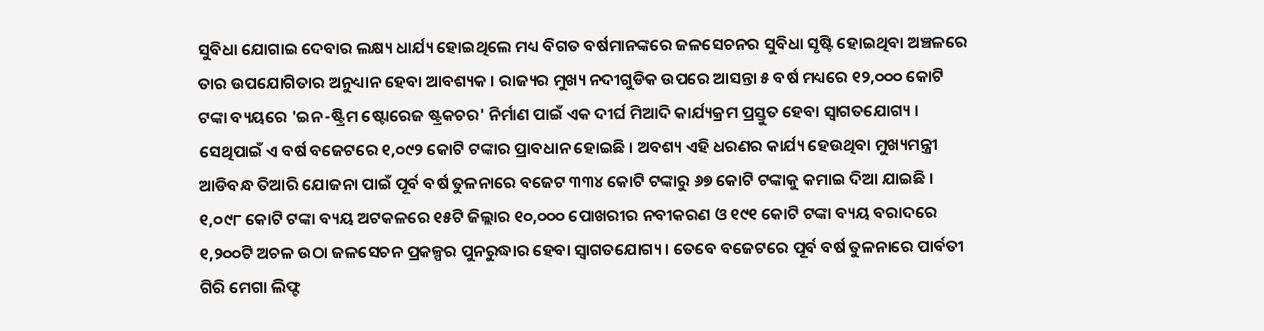ସୁବିଧା ଯୋଗାଇ ଦେବାର ଲକ୍ଷ୍ୟ ଧାର୍ଯ୍ୟ ହୋଇଥିଲେ ମଧ୍ୟ ବିଗତ ବର୍ଷମାନଙ୍କରେ ଜଳସେଚନର ସୁବିଧା ସୃଷ୍ଟି ହୋଇଥିବା ଅଞ୍ଚଳରେ ତାର ଉପଯୋଗିତାର ଅନୁଧ୍ୟାନ ହେବା ଆବଶ୍ୟକ । ରାଜ୍ୟର ମୁଖ୍ୟ ନଦୀଗୁଡିକ ଉପରେ ଆସନ୍ତା ୫ ବର୍ଷ ମଧ୍ୟରେ ୧୨,୦୦୦ କୋଟି ଟଙ୍କା ବ୍ୟୟରେ 'ଇନ-ଷ୍ଟ୍ରିମ ଷ୍ଟୋରେଜ ଷ୍ଟ୍ରକଚର' ନିର୍ମାଣ ପାଇଁ ଏକ ଦୀର୍ଘ ମିଆଦି କାର୍ଯ୍ୟକ୍ରମ ପ୍ରସ୍ତୁତ ହେବା ସ୍ୱାଗତଯୋଗ୍ୟ । ସେଥିପାଇଁ ଏ ବର୍ଷ ବଜେଟରେ ୧,୦୯୨ କୋଟି ଟଙ୍କାର ପ୍ରାବଧାନ ହୋଇଛି । ଅବଶ୍ୟ ଏହି ଧରଣର କାର୍ଯ୍ୟ ହେଉଥିବା ମୁଖ୍ୟମନ୍ତ୍ରୀ ଆଡିବନ୍ଧ ତିଆରି ଯୋଜନା ପାଇଁ ପୂର୍ବ ବର୍ଷ ତୁଳନାରେ ବଜେଟ ୩୩୪ କୋଟି ଟଙ୍କାରୁ ୬୭ କୋଟି ଟଙ୍କାକୁ କମାଇ ଦିଆ ଯାଇଛି । ୧,୦୯୮ କୋଟି ଟଙ୍କା ବ୍ୟୟ ଅଟକଳରେ ୧୫ଟି ଜିଲ୍ଲାର ୧୦,୦୦୦ ପୋଖରୀର ନବୀକରଣ ଓ ୧୯୧ କୋଟି ଟଙ୍କା ବ୍ୟୟ ବରାଦରେ ୧,୨୦୦ଟି ଅଚଳ ଉଠା ଜଳସେଚନ ପ୍ରକଳ୍ପର ପୁନରୁଦ୍ଧାର ହେବା ସ୍ୱାଗତଯୋଗ୍ୟ । ତେବେ ବଜେଟରେ ପୂର୍ବ ବର୍ଷ ତୁଳନାରେ ପାର୍ବତୀ ଗିରି ମେଗା ଲିଫ୍ଟ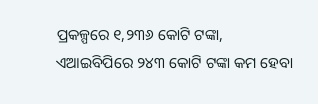ପ୍ରକଳ୍ପରେ ୧,୨୩୬ କୋଟି ଟଙ୍କା, ଏଆଇବିପିରେ ୨୪୩ କୋଟି ଟଙ୍କା କମ ହେବା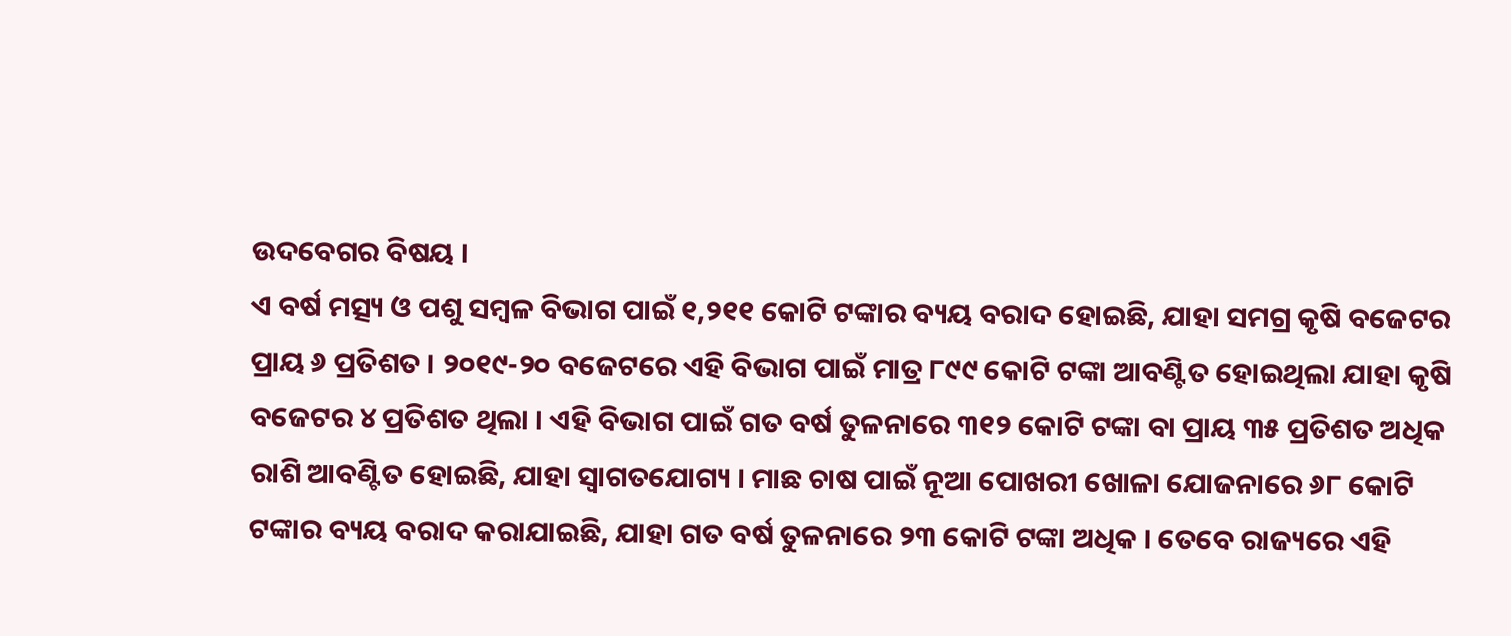ଉଦବେଗର ବିଷୟ ।
ଏ ବର୍ଷ ମତ୍ସ୍ୟ ଓ ପଶୁ ସମ୍ବଳ ବିଭାଗ ପାଇଁ ୧,୨୧୧ କୋଟି ଟଙ୍କାର ବ୍ୟୟ ବରାଦ ହୋଇଛି, ଯାହା ସମଗ୍ର କୃଷି ବଜେଟର ପ୍ରାୟ ୬ ପ୍ରତିଶତ । ୨୦୧୯-୨୦ ବଜେଟରେ ଏହି ବିଭାଗ ପାଇଁ ମାତ୍ର ୮୯୯ କୋଟି ଟଙ୍କା ଆବଣ୍ଟିତ ହୋଇଥିଲା ଯାହା କୃଷି ବଜେଟର ୪ ପ୍ରତିଶତ ଥିଲା । ଏହି ବିଭାଗ ପାଇଁ ଗତ ବର୍ଷ ତୁଳନାରେ ୩୧୨ କୋଟି ଟଙ୍କା ବା ପ୍ରାୟ ୩୫ ପ୍ରତିଶତ ଅଧିକ ରାଶି ଆବଣ୍ଟିତ ହୋଇଛି, ଯାହା ସ୍ୱାଗତଯୋଗ୍ୟ । ମାଛ ଚାଷ ପାଇଁ ନୂଆ ପୋଖରୀ ଖୋଳା ଯୋଜନାରେ ୬୮ କୋଟି ଟଙ୍କାର ବ୍ୟୟ ବରାଦ କରାଯାଇଛି, ଯାହା ଗତ ବର୍ଷ ତୁଳନାରେ ୨୩ କୋଟି ଟଙ୍କା ଅଧିକ । ତେବେ ରାଜ୍ୟରେ ଏହି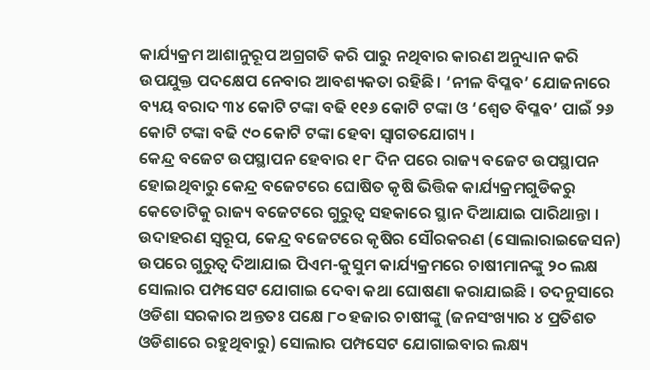କାର୍ଯ୍ୟକ୍ରମ ଆଶାନୁରୂପ ଅଗ୍ରଗତି କରି ପାରୁ ନଥିବାର କାରଣ ଅନୁଧ୍ୟାନ କରି ଉପଯୁକ୍ତ ପଦକ୍ଷେପ ନେବାର ଆବଶ୍ୟକତା ରହିଛି । ‘ନୀଳ ବିପ୍ଳବ’ ଯୋଜନାରେ ବ୍ୟୟ ବରାଦ ୩୪ କୋଟି ଟଙ୍କା ବଢି ୧୧୬ କୋଟି ଟଙ୍କା ଓ ‘ଶ୍ୱେତ ବିପ୍ଳବ’ ପାଇଁ ୨୬ କୋଟି ଟଙ୍କା ବଢି ୯୦ କୋଟି ଟଙ୍କା ହେବା ସ୍ୱାଗତଯୋଗ୍ୟ ।
କେନ୍ଦ୍ର ବଜେଟ ଉପସ୍ଥାପନ ହେବାର ୧୮ ଦିନ ପରେ ରାଜ୍ୟ ବଜେଟ ଉପସ୍ଥାପନ ହୋଇଥିବାରୁ କେନ୍ଦ୍ର ବଜେଟରେ ଘୋଷିତ କୃଷି ଭିତ୍ତିକ କାର୍ଯ୍ୟକ୍ରମଗୁଡିକରୁ କେତୋଟିକୁ ରାଜ୍ୟ ବଜେଟରେ ଗୁରୁତ୍ୱ ସହକାରେ ସ୍ଥାନ ଦିଆଯାଇ ପାରିଥାନ୍ତା । ଉଦାହରଣ ସ୍ୱରୂପ, କେନ୍ଦ୍ର ବଜେଟରେ କୃଷିର ସୌରକରଣ (ସୋଲାରାଇଜେସନ) ଉପରେ ଗୁରୁତ୍ୱ ଦିଆଯାଇ ପିଏମ-କୁସୁମ କାର୍ଯ୍ୟକ୍ରମରେ ଚାଷୀମାନଙ୍କୁ ୨୦ ଲକ୍ଷ ସୋଲାର ପମ୍ପସେଟ ଯୋଗାଇ ଦେବା କଥା ଘୋଷଣା କରାଯାଇଛି । ତଦନୁସାରେ ଓଡିଶା ସରକାର ଅନ୍ତତଃ ପକ୍ଷେ ୮୦ ହଜାର ଚାଷୀଙ୍କୁ (ଜନସଂଖ୍ୟାର ୪ ପ୍ରତିଶତ ଓଡିଶାରେ ରହୁଥିବାରୁ) ସୋଲାର ପମ୍ପସେଟ ଯୋଗାଇବାର ଲକ୍ଷ୍ୟ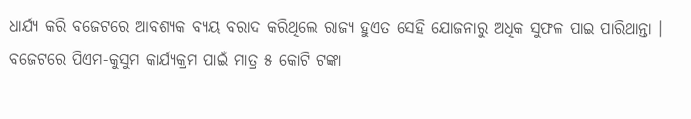ଧାର୍ଯ୍ୟ କରି ବଜେଟରେ ଆବଶ୍ୟକ ବ୍ୟୟ ବରାଦ କରିଥିଲେ ରାଜ୍ୟ ହୁଏତ ସେହି ଯୋଜନାରୁ ଅଧିକ ସୁଫଳ ପାଇ ପାରିଥାନ୍ତା । ବଜେଟରେ ପିଏମ-କୁସୁମ କାର୍ଯ୍ୟକ୍ରମ ପାଇଁ ମାତ୍ର ୫ କୋଟି ଟଙ୍କା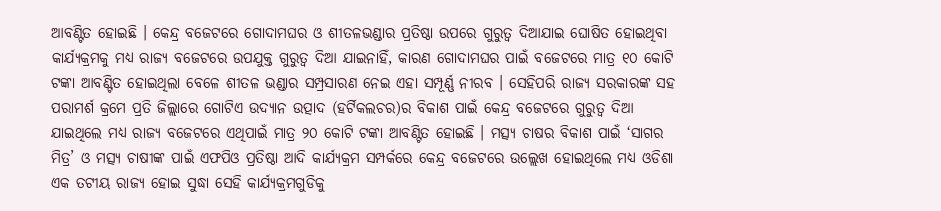ଆବଣ୍ଟିତ ହୋଇଛି । କେନ୍ଦ୍ର ବଜେଟରେ ଗୋଦାମଘର ଓ ଶୀତଳଭଣ୍ଡାର ପ୍ରତିଷ୍ଠା ଉପରେ ଗୁରୁତ୍ୱ ଦିଆଯାଇ ଘୋଷିତ ହୋଇଥିବା କାର୍ଯ୍ୟକ୍ରମକୁ ମଧ୍ୟ ରାଜ୍ୟ ବଜେଟରେ ଉପଯୁକ୍ତ ଗୁରୁତ୍ୱ ଦିଆ ଯାଇନାହିଁ, କାରଣ ଗୋଦାମଘର ପାଇଁ ବଜେଟରେ ମାତ୍ର ୧୦ କୋଟି ଟଙ୍କା ଆବଣ୍ଟିତ ହୋଇଥିଲା ବେଳେ ଶୀତଳ ଭଣ୍ଡାର ସମ୍ପ୍ରସାରଣ ନେଇ ଏହା ସମ୍ପୂର୍ଣ୍ଣ ନୀରବ । ସେହିପରି ରାଜ୍ୟ ସରକାରଙ୍କ ସହ ପରାମର୍ଶ କ୍ରମେ ପ୍ରତି ଜିଲ୍ଲାରେ ଗୋଟିଏ ଉଦ୍ୟାନ ଉତ୍ପାଦ (ହର୍ଟିକଲଚର)ର ବିକାଶ ପାଇଁ କେନ୍ଦ୍ର ବଜେଟରେ ଗୁରୁତ୍ୱ ଦିଆ ଯାଇଥିଲେ ମଧ୍ୟ ରାଜ୍ୟ ବଜେଟରେ ଏଥିପାଇଁ ମାତ୍ର ୨୦ କୋଟି ଟଙ୍କା ଆବଣ୍ଟିତ ହୋଇଛି । ମତ୍ସ୍ୟ ଚାଷର ବିକାଶ ପାଇଁ ‘ସାଗର ମିତ୍ର’ ଓ ମତ୍ସ୍ୟ ଚାଷୀଙ୍କ ପାଇଁ ଏଫପିଓ ପ୍ରତିଷ୍ଠା ଆଦି କାର୍ଯ୍ୟକ୍ରମ ସମ୍ପର୍କରେ କେନ୍ଦ୍ର ବଜେଟରେ ଉଲ୍ଲେଖ ହୋଇଥିଲେ ମଧ୍ୟ ଓଡିଶା ଏକ ତଟୀୟ ରାଜ୍ୟ ହୋଇ ସୁଦ୍ଧା ସେହି କାର୍ଯ୍ୟକ୍ରମଗୁଡିକୁ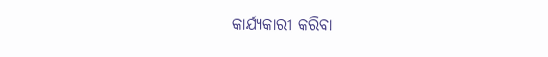କାର୍ଯ୍ୟକାରୀ କରିବା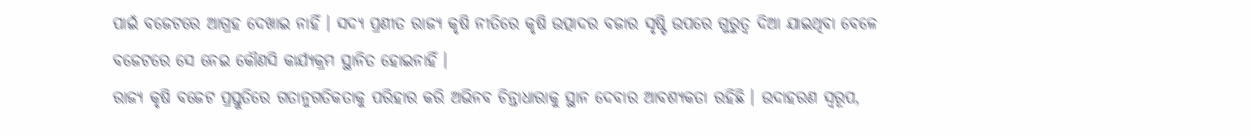ପାଇଁ ବଜେଟରେ ଆଗ୍ରହ ଦେଖାଇ ନାହିଁ । ସଦ୍ୟ ପ୍ରଣୀତ ରାଜ୍ୟ କୃଷି ନୀତିରେ କୃଷି ଉତ୍ପାଦର ବଜାର ସୃଷ୍ଟି ଉପରେ ଗୁରୁତ୍ୱ ଦିଆ ଯାଇଥିବା ବେଳେ ବଜେଟରେ ସେ ନେଇ କୌଣସି କାର୍ଯ୍ୟକ୍ରମ ସ୍ଥାନିତ ହୋଇନାହିଁ ।
ରାଜ୍ୟ କୃଷି ବଜେଟ ପ୍ରସ୍ତୁତିରେ ଗତାନୁଗତିକତାକୁ ପରିହାର କରି ଅଭିନବ ଚିନ୍ତାଧାରାକୁ ସ୍ଥାନ ଦେବାର ଆବଶ୍ୟକତା ରହିଛି । ଉଦାହରଣ ସ୍ୱରୂପ,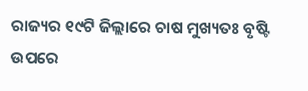ରାଜ୍ୟର ୧୯ଟି ଜିଲ୍ଲାରେ ଚାଷ ମୁଖ୍ୟତଃ ବୃଷ୍ଟି ଉପରେ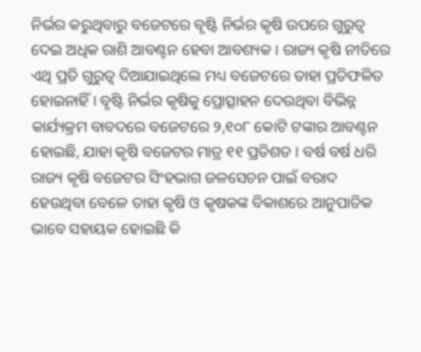ନିର୍ଭର କରୁଥିବାରୁ ବଜେଟରେ ବୃଷ୍ଟି ନିର୍ଭର କୃଷି ଉପରେ ଗୁରୁତ୍ୱ ଦେଇ ଅଧିକ ରାଶି ଆବଣ୍ଟନ ହେବା ଆବଶ୍ୟକ । ରାଜ୍ୟ କୃଷି ନୀତିରେ ଏଥି ପ୍ରତି ଗୁରୁତ୍ୱ ଦିଆଯାଇଥିଲେ ମଧ୍ୟ ବଜେଟରେ ତାହା ପ୍ରତିଫଳିତ ହୋଇନାହିଁ । ବୃଷ୍ଟି ନିର୍ଭର କୃଷିକୁ ପ୍ରୋତ୍ସାହନ ଦେଉଥିବା ବିଭିନ୍ନ କାର୍ଯ୍ୟକ୍ରମ ବାବଦରେ ବଜେଟରେ ୨,୧୦୮ କୋଟି ଟଙ୍କାର ଆବଣ୍ଟନ ହୋଇଛି, ଯାହା କୃଷି ବଜେଟର ମାତ୍ର ୧୧ ପ୍ରତିଶତ । ବର୍ଷ ବର୍ଷ ଧରି ରାଜ୍ୟ କୃଷି ବଜେଟର ସିଂହଭାଗ ଜଳସେଚନ ପାଇଁ ବରାଦ ହେଉଥିବା ବେଳେ ତାହା କୃଷି ଓ କୃଷକଙ୍କ ବିକାଶରେ ଆନୁପାତିକ ଭାବେ ସହାୟକ ହୋଇଛି କି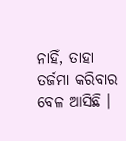ନାହିଁ, ତାହା ତର୍ଜମା କରିବାର ବେଳ ଆସିଛି ।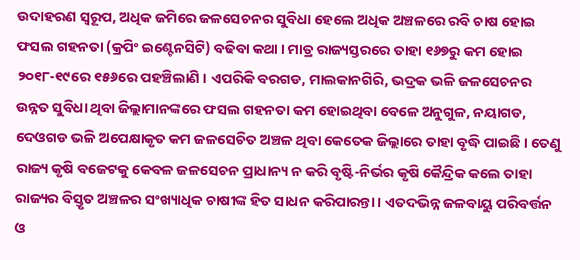ଉଦାହରଣ ସ୍ୱରୂପ, ଅଧିକ ଜମିରେ ଜଳସେଚନର ସୁବିଧା ହେଲେ ଅଧିକ ଅଞ୍ଚଳରେ ରବି ଚାଷ ହୋଇ ଫସଲ ଗହନତା (କ୍ରପିଂ ଇଣ୍ଟେନସିଟି) ବଢିବା କଥା । ମାତ୍ର ରାଜ୍ୟସ୍ତରରେ ତାହା ୧୬୭ରୁ କମ ହୋଇ ୨୦୧୮-୧୯ରେ ୧୫୬ରେ ପହଞ୍ଚିଲାଣି । ଏପରିକି ବରଗଡ, ମାଲକାନଗିରି, ଭଦ୍ରକ ଭଳି ଜଳସେଚନର ଉନ୍ନତ ସୁବିଧା ଥିବା ଜିଲ୍ଲାମାନଙ୍କରେ ଫସଲ ଗହନତା କମ ହୋଇଥିବା ବେଳେ ଅନୁଗୁଳ, ନୟାଗଡ, ଦେଓଗଡ ଭଳି ଅପେକ୍ଷାକୃତ କମ ଜଳସେଚିତ ଅଞ୍ଚଳ ଥିବା କେତେକ ଜିଲ୍ଲାରେ ତାହା ବୃଦ୍ଧି ପାଇଛି । ତେଣୁ ରାଜ୍ୟ କୃଷି ବଜେଟକୁ କେବଳ ଜଳସେଚନ ପ୍ରାଧାନ୍ୟ ନ କରି ବୃଷ୍ଟି-ନିର୍ଭର କୃଷି କୈନ୍ଦ୍ରିକ କଲେ ତାହା ରାଜ୍ୟର ବିସ୍ତୃତ ଅଞ୍ଚଳର ସଂଖ୍ୟାଧିକ ଚାଷୀଙ୍କ ହିତ ସାଧନ କରିପାରନ୍ତା । ଏତଦଭିନ୍ନ ଜଳବାୟୁ ପରିବର୍ତ୍ତନ ଓ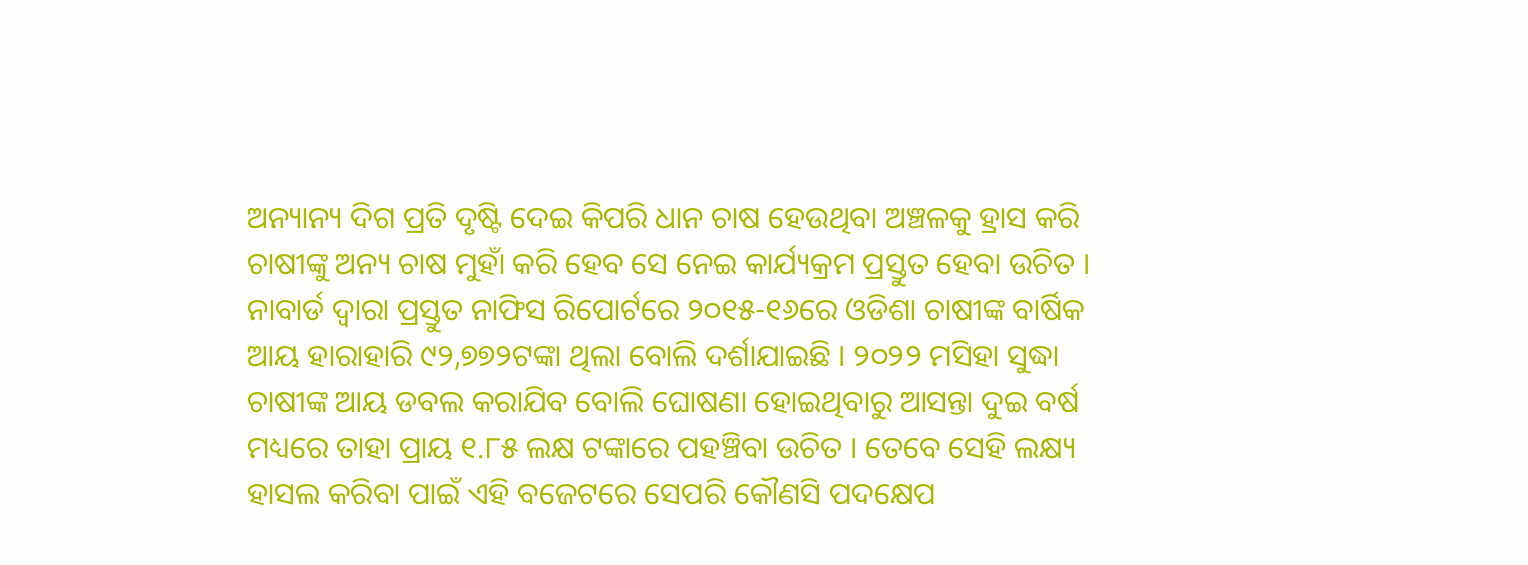ଅନ୍ୟାନ୍ୟ ଦିଗ ପ୍ରତି ଦୃଷ୍ଟି ଦେଇ କିପରି ଧାନ ଚାଷ ହେଉଥିବା ଅଞ୍ଚଳକୁ ହ୍ରାସ କରି ଚାଷୀଙ୍କୁ ଅନ୍ୟ ଚାଷ ମୁହାଁ କରି ହେବ ସେ ନେଇ କାର୍ଯ୍ୟକ୍ରମ ପ୍ରସ୍ତୁତ ହେବା ଉଚିତ ।
ନାବାର୍ଡ ଦ୍ୱାରା ପ୍ରସ୍ତୁତ ନାଫିସ ରିପୋର୍ଟରେ ୨୦୧୫-୧୬ରେ ଓଡିଶା ଚାଷୀଙ୍କ ବାର୍ଷିକ ଆୟ ହାରାହାରି ୯୨,୭୭୨ଟଙ୍କା ଥିଲା ବୋଲି ଦର୍ଶାଯାଇଛି । ୨୦୨୨ ମସିହା ସୁଦ୍ଧା ଚାଷୀଙ୍କ ଆୟ ଡବଲ କରାଯିବ ବୋଲି ଘୋଷଣା ହୋଇଥିବାରୁ ଆସନ୍ତା ଦୁଇ ବର୍ଷ ମଧ୍ୟରେ ତାହା ପ୍ରାୟ ୧.୮୫ ଲକ୍ଷ ଟଙ୍କାରେ ପହଞ୍ଚିବା ଉଚିତ । ତେବେ ସେହି ଲକ୍ଷ୍ୟ ହାସଲ କରିବା ପାଇଁ ଏହି ବଜେଟରେ ସେପରି କୌଣସି ପଦକ୍ଷେପ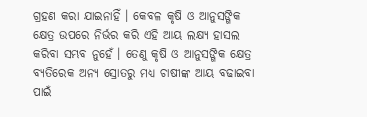ଗ୍ରହଣ କରା ଯାଇନାହିଁ । କେବଳ କୃଷି ଓ ଆନୁସଙ୍ଗିକ କ୍ଷେତ୍ର ଉପରେ ନିର୍ଭର କରି ଏହି ଆୟ ଲକ୍ଷ୍ୟ ହାସଲ କରିବା ସମ୍ଭବ ନୁହେଁ । ତେଣୁ କୃଷି ଓ ଆନୁସଙ୍ଗିକ କ୍ଷେତ୍ର ବ୍ୟତିରେକ ଅନ୍ୟ ସ୍ରୋତରୁ ମଧ୍ୟ ଚାଷୀଙ୍କ ଆୟ ବଢାଇବା ପାଇଁ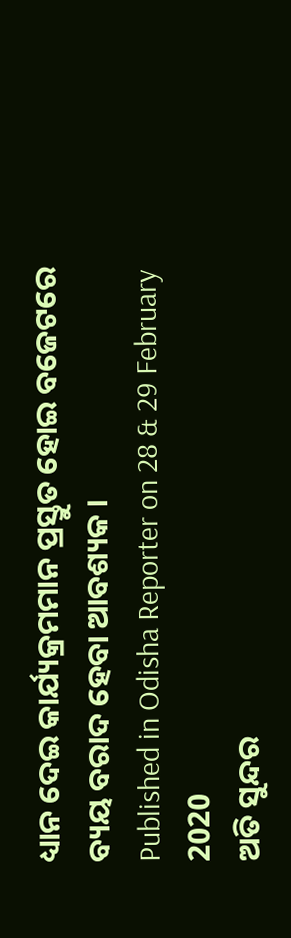ଧ୍ୟାନ ଦେଇ କାର୍ଯ୍ୟକ୍ରମମାନ ପ୍ରସ୍ତୁତ ହୋଇ ବଜେଟରେ ବ୍ୟୟ ବରାଦ ହେବା ଆବଶ୍ୟକ ।
Published in Odisha Reporter on 28 & 29 February 2020
ଅତି ସୁନ୍ଦର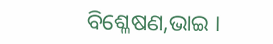ବିଶ୍ଳେଷଣ,ଭାଇ ।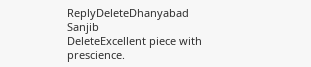ReplyDeleteDhanyabad Sanjib
DeleteExcellent piece with prescience.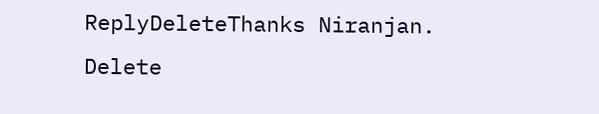ReplyDeleteThanks Niranjan.
Delete